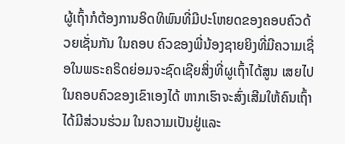ຜູ້ເຖົ້າກໍຕ້ອງການອິດທິພົນທີ່ມີປະໂຫຍດຂອງຄອບຄົວດ້ວຍເຊັ່ນກັນ ໃນຄອບ ຄົວຂອງພີ່ນ້ອງຊາຍຍິງທີ່ມີຄວາມເຊື່ອໃນພຣະຄຣິດຍ່ອມຈະຊົດເຊີຍສິ່ງທີ່ຜູເຖົ້າໄດ້ສູນ ເສຍໄປໃນຄອບຄົວຂອງເຂົາເອງໄດ້ ຫາກເຮົາຈະສົ່ງເສີມໃຫ້ຄົນເຖົ້າໄດ້ມີສ່ວນຮ່ວມ ໃນຄວາມເປັນຢູ່ແລະ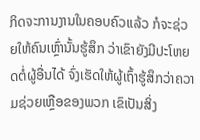ກິດຈະການງານໃນຄອບຄົວແລ້ວ ກໍຈະຊ່ວຍໃຫ້ຄົນເຫຼົ່ານັ້ນຮູ້ສຶກ ວ່າເຂົາຍັງມີປະໂຫຍດຕໍ່ຜູ້ອື່ນໄດ້ ຈົ່ງເຮັດໃຫ້ຜູ້ເຖົ້າຮູ້ສຶກວ່າຄວາມຊ່ວຍເຫຼືອຂອງພວກ ເຂົເປັນສິ່ງ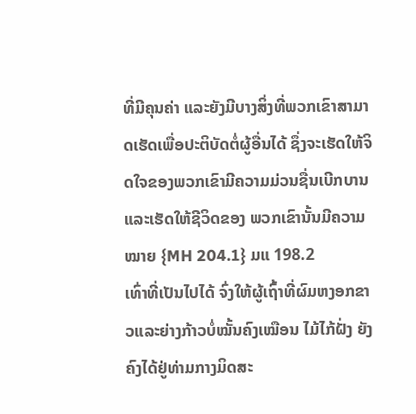ທີ່ມີຄຸນຄ່າ ແລະຍັງມີບາງສິ່ງທີ່ພວກເຂົາສາມາດເຮັດເພື່ອປະຕິບັດຕໍ່ຜູ້ອື່ນໄດ້ ຊຶ່ງຈະເຮັດໃຫ້ຈິດໃຈຂອງພວກເຂົາມີຄວາມມ່ວນຊື່ນເບີກບານແລະເຮັດໃຫ້ຊີວິດຂອງ ພວກເຂົານັ້ນມີຄວາມໝາຍ {MH 204.1} ມແ 198.2
ເທົ່າທີ່ເປັນໄປໄດ້ ຈົ່ງໃຫ້ຜູ້ເຖົ້າທີ່ຜົມຫງອກຂາວແລະຍ່າງກ້າວບໍ່ໝັ້ນຄົງເໝືອນ ໄມ້ໄກ້ຝັ່ງ ຍັງຄົງໄດ້ຢູ່ທ່າມກາງມິດສະ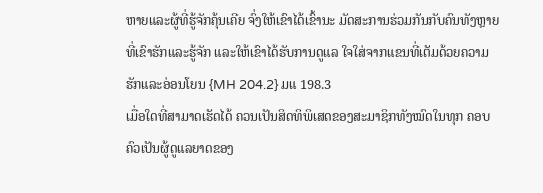ຫາຍແລະຜູ້ທີ່ຮູ້ຈັກຄຸ້ນເຄີຍ ຈົ່ງໃຫ້ເຂົາໄດ້ເຂົ້ານະ ມັດສະການຮ່ວມກັນກັບຄົນທັງຫຼາຍທີ່ເຂົາຮັກແລະຮູ້ຈັກ ແລະໃຫ້ເຂົາໄດ້ຮັບການດູແລ ໃຈໃສ່ຈາກແຂນທີ່ເຕັມດ້ວຍຄວາມຮັກແລະອ່ອນໂຍນ {MH 204.2} ມແ 198.3
ເມື່ອໃດທີ່ສາມາດເຮັດໄດ້ ຄວນເປັນສິດທິພິເສດຂອງສະມາຊິກທັງໝົດໃນທຸກ ຄອບຄົວເປັນຜູ້ດູແລຍາດຂອງ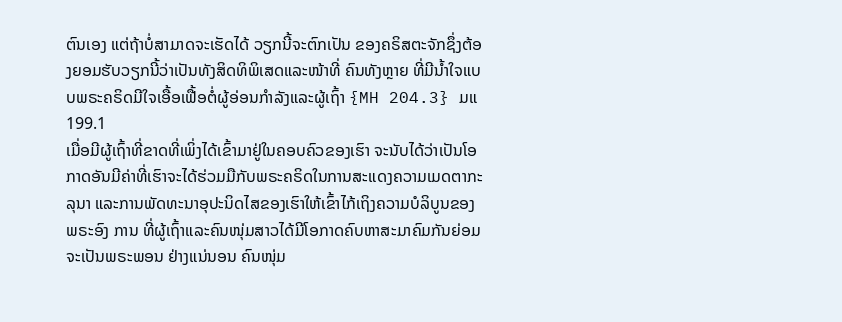ຕົນເອງ ແຕ່ຖ້າບໍ່ສາມາດຈະເຮັດໄດ້ ວຽກນີ້ຈະຕົກເປັນ ຂອງຄຣິສຕະຈັກຊຶ່ງຕ້ອງຍອມຮັບວຽກນີ້ວ່າເປັນທັງສິດທິພິເສດແລະໜ້າທີ່ ຄົນທັງຫຼາຍ ທີ່ມີນໍ້າໃຈແບບພຣະຄຣິດມີໃຈເອື້ອເຟື້ອຕໍ່ຜູ້ອ່ອນກໍາລັງແລະຜູ້ເຖົ້າ {MH 204.3} ມແ 199.1
ເມື່ອມີຜູ້ເຖົ້າທີ່ຂາດທີ່ເພິ່ງໄດ້ເຂົ້າມາຢູ່ໃນຄອບຄົວຂອງເຮົາ ຈະນັບໄດ້ວ່າເປັນໂອ ກາດອັນມີຄ່າທີ່ເຮົາຈະໄດ້ຮ່ວມມືກັບພຣະຄຣິດໃນການສະແດງຄວາມເມດຕາກະລຸນາ ແລະການພັດທະນາອຸປະນິດໄສຂອງເຮົາໃຫ້ເຂົ້າໄກ້ເຖິງຄວາມບໍລິບູນຂອງພຣະອົງ ການ ທີ່ຜູ້ເຖົ້າແລະຄົນໜຸ່ມສາວໄດ້ມີໂອກາດຄົບຫາສະມາຄົມກັນຍ່ອມຈະເປັນພຣະພອນ ຢ່າງແນ່ນອນ ຄົນໜຸ່ມ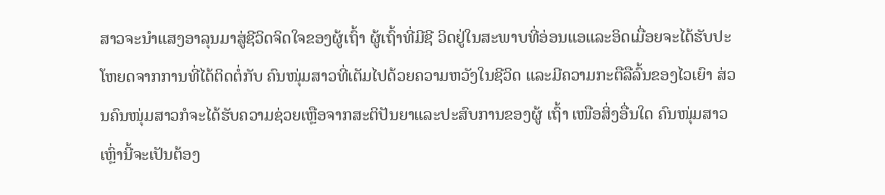ສາວຈະນໍາແສງອາລຸນມາສູ່ຊີວິດຈິດໃຈຂອງຜູ້ເຖົ້າ ຜູ້ເຖົ້າທີ່ມີຊີ ວິດຢູ່ໃນສະພາບທີ່ອ່ອນແອແລະອິດເມື່ອຍຈະໄດ້ຮັບປະໂຫຍດຈາກການທີ່ໄດ້ຕິດຕໍ່ກັບ ຄົນໜຸ່ມສາວທີ່ເຕັມໄປດ້ວຍຄວາມຫວັງໃນຊີວິດ ແລະມີຄວາມກະຕືລືລົ້ນຂອງໄວເຍົາ ສ່ວນຄົນໜຸ່ມສາວກໍຈະໄດ້ຮັບຄວາມຊ່ວຍເຫຼືອຈາກສະຕິປັນຍາແລະປະສົບການຂອງຜູ້ ເຖົ້າ ເໜືອສິ່ງອື່ນໃດ ຄົນໜຸ່ມສາວເຫຼົ່ານີ້ຈະເປັນຕ້ອງ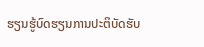ຮຽນຮູ້ບົດຮຽນການປະຕິບັດຮັບ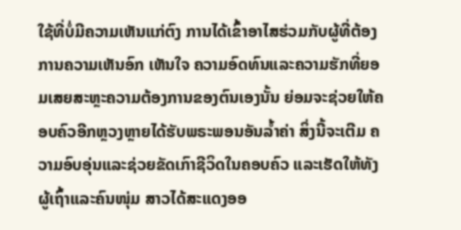ໃຊ້ທີ່ບໍ່ມີຄວາມເຫັນແກ່ຕົງ ການໄດ້ເຂົ້າອາໄສຮ່ວມກັບຜູ້ທີ່ຕ້ອງການຄວາມເຫັນອົກ ເຫັນໃຈ ຄວາມອົດທົນແລະຄວາມຮັກທີ່ຍອມເສຍສະຫຼະຄວາມຕ້ອງການຂອງຕົນເອງນັ້ນ ຍ່ອມຈະຊ່ວຍໃຫ້ຄອບຄົວອີກຫຼວງຫຼາຍໄດ້ຮັບພຣະພອນອັນລໍ້າຄ່າ ສິ່ງນີ້ຈະເຕີມ ຄວາມອົບອຸ່ນແລະຊ່ວຍຂັດເກົາຊີວິດໃນຄອບຄົວ ແລະເຮັດໃຫ້ທັງຜູ້ເຖົ້າແລະຄົນໜຸ່ມ ສາວໄດ້ສະແດງອອ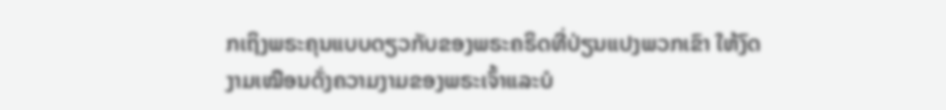ກເຖິງພຣະຄຸນແບບດຽວກັບຂອງພຣະຄຣິດທີ່ປ່ຽນແປງພວກເຂົາ ໃຫ້ງົດງາມເໝືອນດັ່ງຄວາມງາມຂອງພຣະເຈົ້າແລະບໍ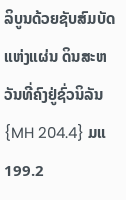ລິບູນດ້ວຍຊັບສົມບັດແຫ່ງແຜ່ນ ດິນສະຫວັນທີ່ຄົງຢູ່ຊົ່ວນິລັນ {MH 204.4} ມແ 199.2